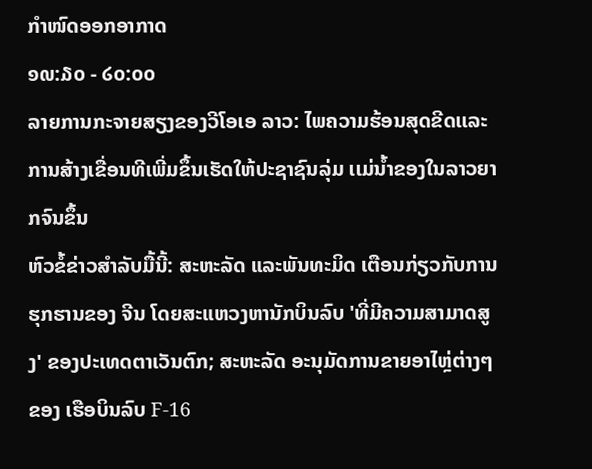ກຳໜົດອອກອາກາດ
໑໙:໓໐ - ໒໐:໐໐
ລາຍການກະຈາຍສຽງຂອງວີໂອເອ ລາວ: ໄພຄວາມຮ້ອນສຸດຂີດເເລະການສ້າງເຂື່ອນທີເພີ່ມຂຶ້ນເຮັດໃຫ້ປະຊາຊົນລຸ່ມ ເເມ່ນ້ຳຂອງໃນລາວຍາກຈົນຂຶ້ນ
ຫົວຂໍ້ຂ່າວສຳລັບມື້ນີ້: ສະຫະລັດ ແລະພັນທະມິດ ເຕືອນກ່ຽວກັບການຮຸກຮານຂອງ ຈີນ ໂດຍສະແຫວງຫານັກບິນລົບ 'ທີ່ມີຄວາມສາມາດສູງ' ຂອງປະເທດຕາເວັນຕົກ; ສະຫະລັດ ອະນຸມັດການຂາຍອາໄຫຼ່ຕ່າງໆຂອງ ເຮືອບິນລົບ F-16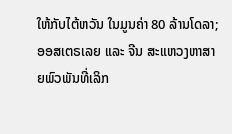ໃຫ້ກັບໄຕ້ຫວັນ ໃນມູນຄ່າ 80 ລ້ານໂດລາ; ອອສເຕຣເລຍ ແລະ ຈີນ ສະແຫວງຫາສາຍພົວພັນທີ່ເລິກ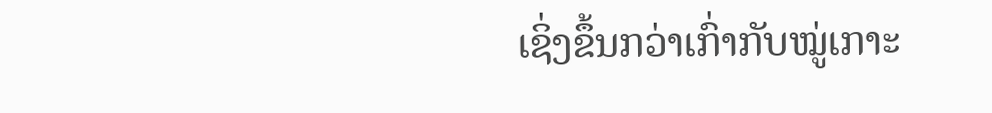ເຊິ່ງຂຶ້ນກວ່າເກົ່າກັບໝູ່ເກາະ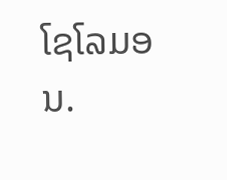ໂຊໂລມອນ.